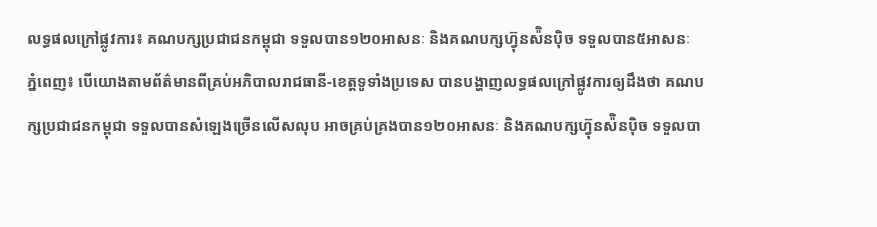លទ្ធផលក្រៅផ្លូវការ៖ គណបក្សប្រជាជនកម្ពុជា ទទួលបាន១២០អាសនៈ និងគណបក្សហ៊្វុនស៉ិនប៉ិច ទទួលបាន៥អាសនៈ
ភ្នំពេញ៖ បើយោងតាមព័ត៌មានពីគ្រប់អភិបាលរាជធានី-ខេត្តទូទាំងប្រទេស បានបង្ហាញលទ្ធផលក្រៅផ្លូវការឲ្យដឹងថា គណបក្សប្រជាជនកម្ពុជា ទទួលបានសំឡេងច្រើនលើសលុប អាចគ្រប់គ្រងបាន១២០អាសនៈ និងគណបក្សហ៊្វុនស៉ិនប៉ិច ទទួលបា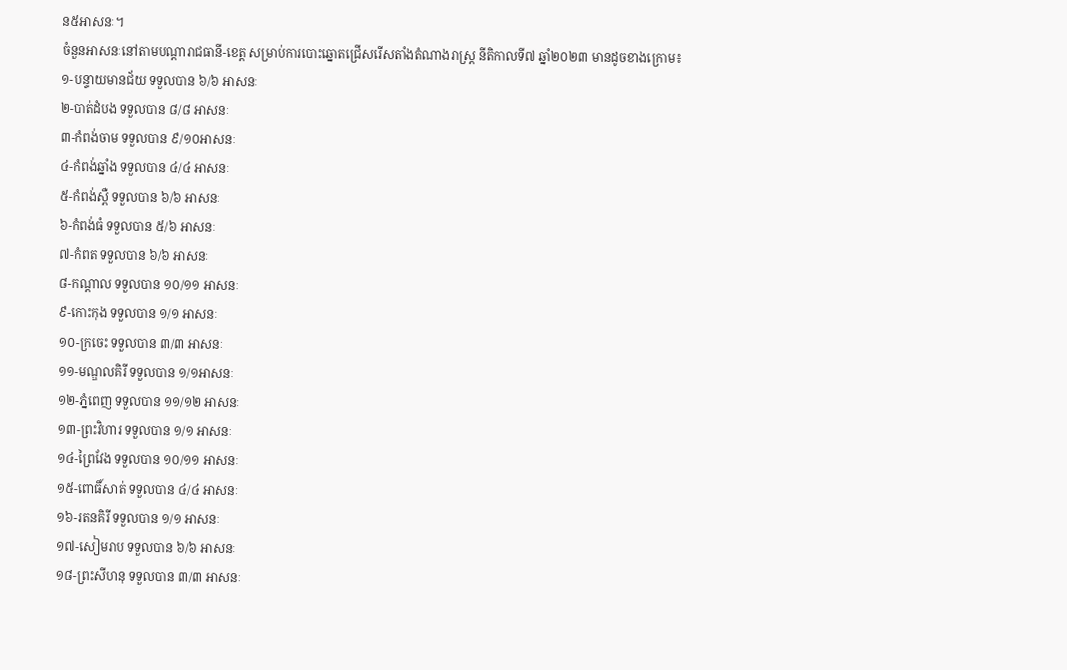ន៥អាសនៈ។
ចំនួនអាសនៈនៅតាមបណ្ដារាជធានី-ខេត្ត សម្រាប់ការបោះឆ្នោតជ្រើសរើសតាំងតំណាងរាស្ត្រ នីតិកាលទី៧ ឆ្នាំ២០២៣ មានដូចខាងក្រោម៖
១-បន្ទាយមានជ័យ ទទួលបាន ៦/៦ អាសនៈ
២-បាត់ដំបង ទទួលបាន ៨/៨ អាសនៈ
៣-កំពង់ចាម ទទួលបាន ៩/១០អាសនៈ
៤-កំពង់ឆ្នាំង ទទួលបាន ៤/៤ អាសនៈ
៥-កំពង់ស្ពឺ ទទួលបាន ៦/៦ អាសនៈ
៦-កំពង់ធំ ទទួលបាន ៥/៦ អាសនៈ
៧-កំពត ទទួលបាន ៦/៦ អាសនៈ
៨-កណ្ដាល ទទួលបាន ១០/១១ អាសនៈ
៩-កោះកុង ទទួលបាន ១/១ អាសនៈ
១០-ក្រចេះ ទទួលបាន ៣/៣ អាសនៈ
១១-មណ្ឌលគិរី ទទួលបាន ១/១អាសនៈ
១២-ភ្នំពេញ ទទួលបាន ១១/១២ អាសនៈ
១៣-ព្រះវិហារ ទទួលបាន ១/១ អាសនៈ
១៤-ព្រៃវែង ទទួលបាន ១០/១១ អាសនៈ
១៥-ពោធិ៍សាត់ ទទួលបាន ៤/៤ អាសនៈ
១៦-រតនគិរី ទទួលបាន ១/១ អាសនៈ
១៧-សៀមរាប ទទួលបាន ៦/៦ អាសនៈ
១៨-ព្រះសីហនុ ទទួលបាន ៣/៣ អាសនៈ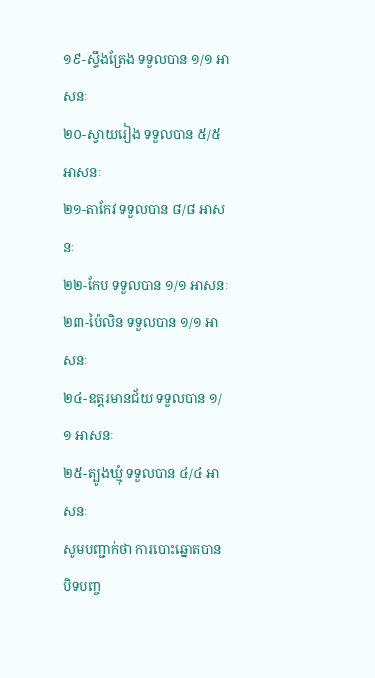១៩-ស្ទឹងត្រែង ទទួលបាន ១/១ អាសនៈ
២០-ស្វាយរៀង ទទួលបាន ៥/៥ អាសនៈ
២១-តាកែវ ទទួលបាន ៨/៨ អាសនៈ
២២-កែប ទទួលបាន ១/១ អាសនៈ
២៣-ប៉ៃលិន ទទួលបាន ១/១ អាសនៈ
២៤-ឧត្តរមានជ័យ ទទួលបាន ១/១ អាសនៈ
២៥-ត្បូងឃ្មុំ ទទួលបាន ៤/៤ អាសនៈ
សូមបញ្ជាក់ថា ការបោះឆ្នោតបានបិទបញ្ច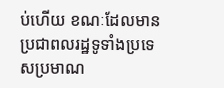ប់ហើយ ខណៈដែលមានប្រជាពលរដ្ឋទូទាំងប្រទេសប្រមាណ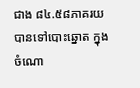ជាង ៨៤.៥៨ភាគរយបានទៅបោះឆ្នោត ក្នុងចំណោ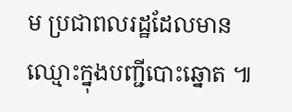ម ប្រជាពលរដ្ឋដែលមានឈ្មោះក្នុងបញ្ជីបោះឆ្នោត ៕